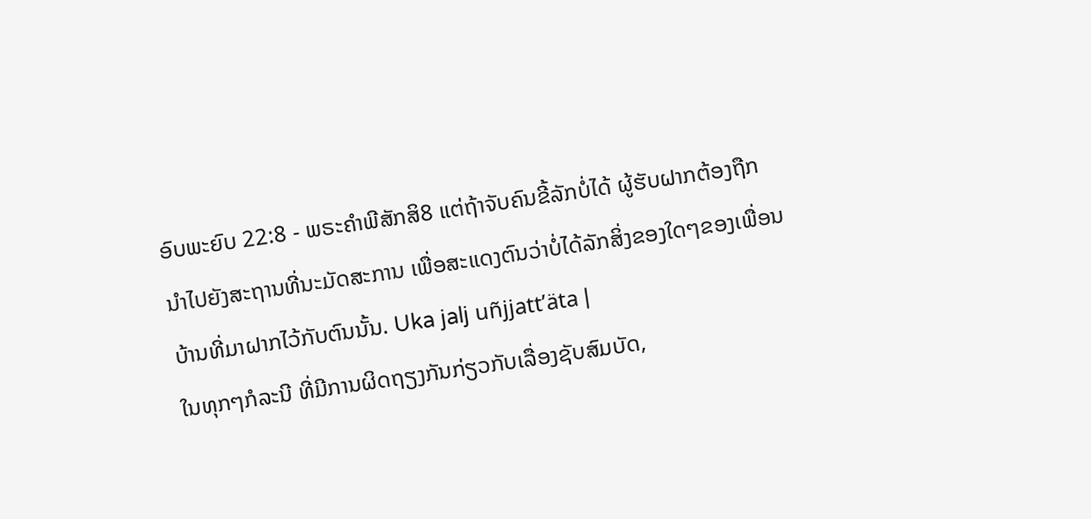ອົບພະຍົບ 22:8 - ພຣະຄຳພີສັກສິ8 ແຕ່ຖ້າຈັບຄົນຂີ້ລັກບໍ່ໄດ້ ຜູ້ຮັບຝາກຕ້ອງຖືກນຳໄປຍັງສະຖານທີ່ນະມັດສະການ ເພື່ອສະແດງຕົນວ່າບໍ່ໄດ້ລັກສິ່ງຂອງໃດໆຂອງເພື່ອນບ້ານທີ່ມາຝາກໄວ້ກັບຕົນນັ້ນ. Uka jalj uñjjattʼäta |
ໃນທຸກໆກໍລະນີ ທີ່ມີການຜິດຖຽງກັນກ່ຽວກັບເລື່ອງຊັບສົມບັດ,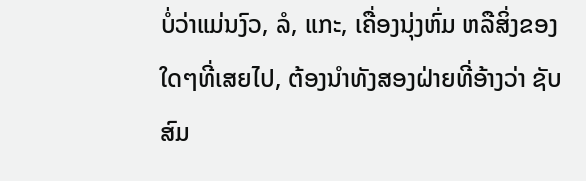ບໍ່ວ່າແມ່ນງົວ, ລໍ, ແກະ, ເຄື່ອງນຸ່ງຫົ່ມ ຫລືສິ່ງຂອງໃດໆທີ່ເສຍໄປ, ຕ້ອງນຳທັງສອງຝ່າຍທີ່ອ້າງວ່າ ຊັບສົມ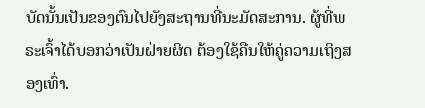ບັດນັ້ນເປັນຂອງຕົນໄປຍັງສະຖານທີ່ນະມັດສະການ. ຜູ້ທີ່ພຣະເຈົ້າໄດ້ບອກວ່າເປັນຝ່າຍຜິດ ຕ້ອງໃຊ້ຄືນໃຫ້ຄູ່ຄວາມເຖິງສອງເທົ່າ.